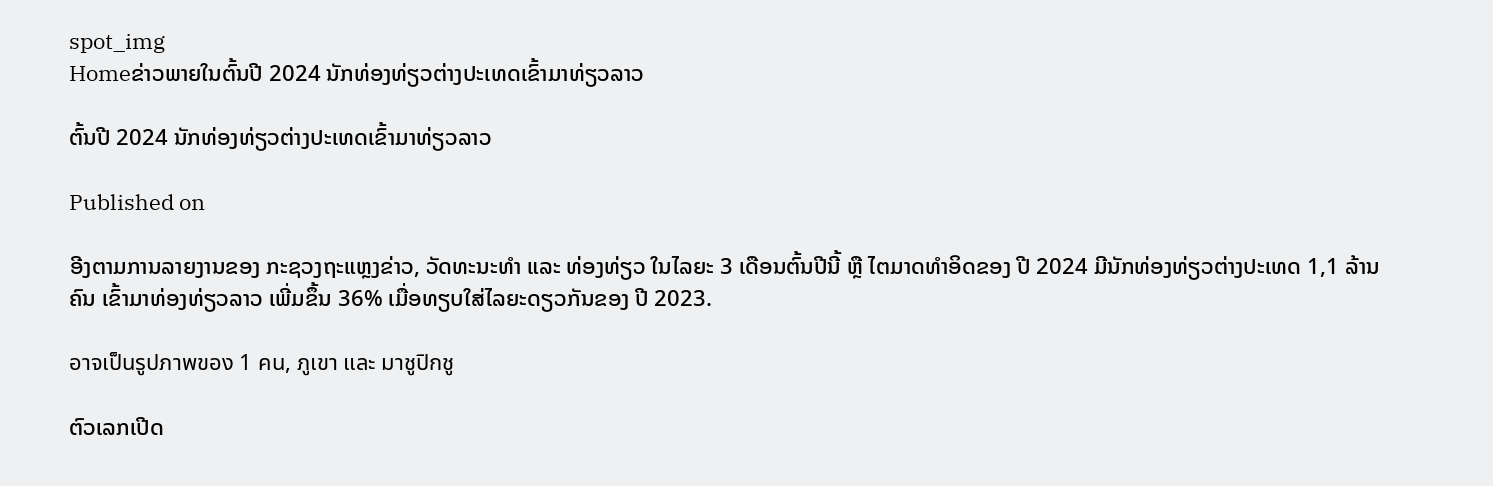spot_img
Homeຂ່າວພາຍໃນຕົ້ນປີ 2024 ນັກທ່ອງທ່ຽວຕ່າງປະເທດເຂົ້າມາທ່ຽວລາວ

ຕົ້ນປີ 2024 ນັກທ່ອງທ່ຽວຕ່າງປະເທດເຂົ້າມາທ່ຽວລາວ

Published on

ອີງຕາມການລາຍງານຂອງ ກະຊວງຖະແຫຼງຂ່າວ, ວັດທະນະທຳ ແລະ ທ່ອງທ່ຽວ ໃນໄລຍະ 3 ເດືອນຕົ້ນປີນີ້ ຫຼື ໄຕມາດທໍາອິດຂອງ ປີ 2024 ມີນັກທ່ອງທ່ຽວຕ່າງປະເທດ 1,1 ລ້ານຄົນ ເຂົ້າມາທ່ອງທ່ຽວລາວ ເພີ່ມຂຶ້ນ 36% ເມື່ອທຽບໃສ່ໄລຍະດຽວກັນຂອງ ປີ 2023.

อาจเป็นรูปภาพของ 1 คน, ภูเขา และ มาชูปิกชู

ຕົວເລກເປີດ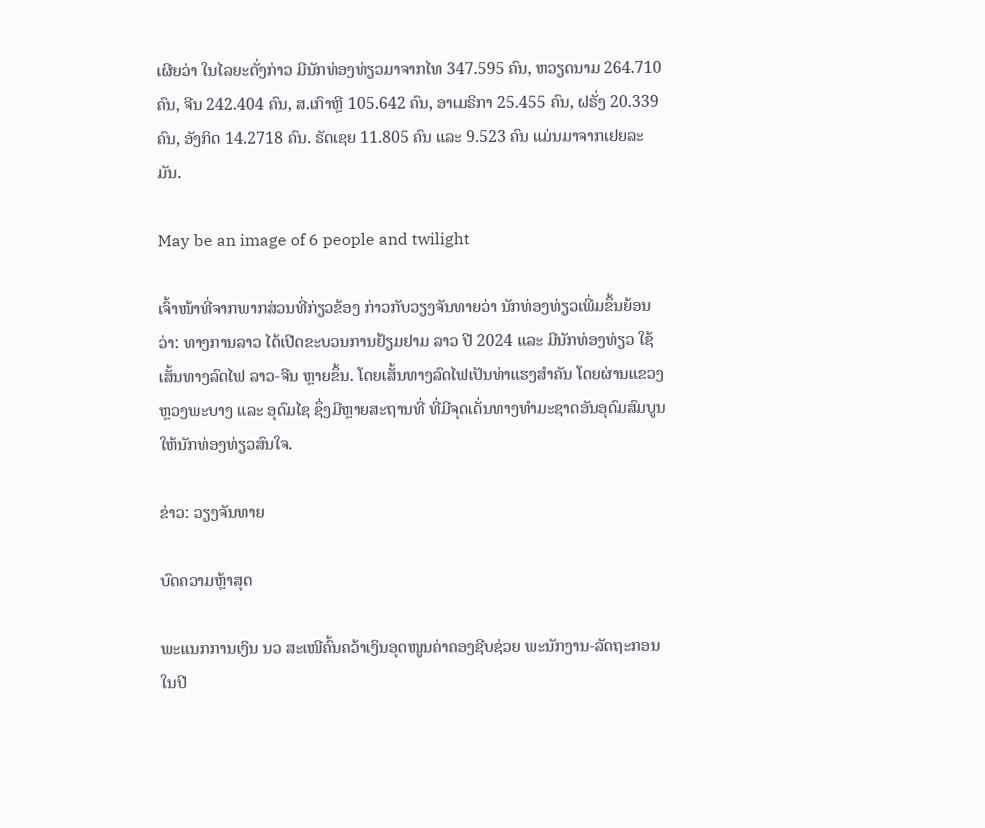ເຜີຍວ່າ ໃນໄລຍະດັ່ງກ່າວ ມີນັກທ່ອງທ່ຽວມາຈາກໄທ 347.595 ຄົນ, ຫວຽດນາມ 264.710 ຄົນ, ຈີນ 242.404 ຄົນ, ສ.ເກົາຫຼີ 105.642 ຄົນ, ອາເມຣິກາ 25.455 ຄົນ, ຝຣັ່ງ 20.339 ຄົນ, ອັງກິດ 14.2718 ຄົນ. ຣັດເຊຍ 11.805 ຄົນ ແລະ 9.523 ຄົນ ແມ່ນມາຈາກເຢຍລະມັນ.

May be an image of 6 people and twilight

ເຈົ້າໜ້າທີ່ຈາກພາກສ່ວນທີ່ກ່ຽວຂ້ອງ ກ່າວກັບວຽງຈັນທາຍວ່າ ນັກທ່ອງທ່ຽວເພີ່ມຂຶ້ນຍ້ອນວ່າ: ທາງການລາວ ໄດ້ເປີດຂະບວນການຢ້ຽມຢາມ ລາວ ປີ 2024 ແລະ ມີນັກທ່ອງທ່ຽວ ໃຊ້ເສັ້ນທາງລົດໄຟ ລາວ-ຈີນ ຫຼາຍຂຶ້ນ. ໂດຍເສັ້ນທາງລົດໄຟເປັນທ່າແຮງສໍາຄັນ ໂດຍຜ່ານແຂວງຫຼວງພະບາງ ແລະ ອຸດົມໄຊ ຊຶ່ງມີຫຼາຍສະຖານທີ່ ທີ່ມີຈຸດເດັ່ນທາງທຳມະຊາດອັນອຸດົມສົມບູນໃຫ້ນັກທ່ອງທ່ຽວສົນໃຈ.

ຂ່າວ: ວຽງຈັນທາຍ

ບົດຄວາມຫຼ້າສຸດ

ພະແນກການເງິນ ນວ ສະເໜີຄົ້ນຄວ້າເງິນອຸດໜູນຄ່າຄອງຊີບຊ່ວຍ ພະນັກງານ-ລັດຖະກອນໃນປີ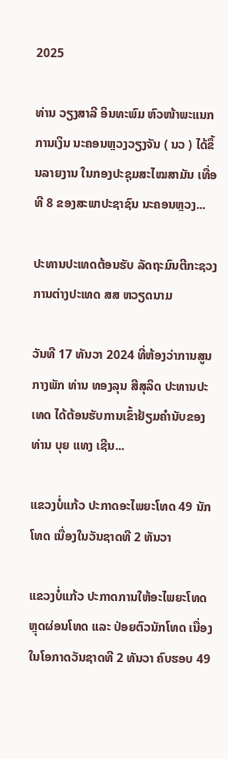2025

ທ່ານ ວຽງສາລີ ອິນທະພົມ ຫົວໜ້າພະແນກການເງິນ ນະຄອນຫຼວງວຽງຈັນ ( ນວ ) ໄດ້ຂຶ້ນລາຍງານ ໃນກອງປະຊຸມສະໄໝສາມັນ ເທື່ອທີ 8 ຂອງສະພາປະຊາຊົນ ນະຄອນຫຼວງ...

ປະທານປະເທດຕ້ອນຮັບ ລັດຖະມົນຕີກະຊວງການຕ່າງປະເທດ ສສ ຫວຽດນາມ

ວັນທີ 17 ທັນວາ 2024 ທີ່ຫ້ອງວ່າການສູນກາງພັກ ທ່ານ ທອງລຸນ ສີສຸລິດ ປະທານປະເທດ ໄດ້ຕ້ອນຮັບການເຂົ້າຢ້ຽມຄຳນັບຂອງ ທ່ານ ບຸຍ ແທງ ເຊີນ...

ແຂວງບໍ່ແກ້ວ ປະກາດອະໄພຍະໂທດ 49 ນັກໂທດ ເນື່ອງໃນວັນຊາດທີ 2 ທັນວາ

ແຂວງບໍ່ແກ້ວ ປະກາດການໃຫ້ອະໄພຍະໂທດ ຫຼຸດຜ່ອນໂທດ ແລະ ປ່ອຍຕົວນັກໂທດ ເນື່ອງໃນໂອກາດວັນຊາດທີ 2 ທັນວາ ຄົບຮອບ 49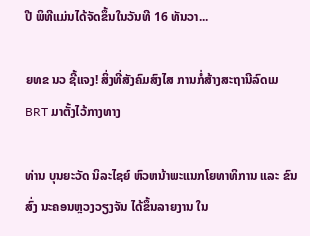ປີ ພິທີແມ່ນໄດ້ຈັດຂຶ້ນໃນວັນທີ 16 ທັນວາ...

ຍທຂ ນວ ຊີ້ແຈງ! ສິ່ງທີ່ສັງຄົມສົງໄສ ການກໍ່ສ້າງສະຖານີລົດເມ BRT ມາຕັ້ງໄວ້ກາງທາງ

ທ່ານ ບຸນຍະວັດ ນິລະໄຊຍ໌ ຫົວຫນ້າພະແນກໂຍທາທິການ ແລະ ຂົນສົ່ງ ນະຄອນຫຼວງວຽງຈັນ ໄດ້ຂຶ້ນລາຍງານ ໃນ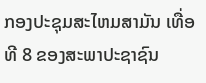ກອງປະຊຸມສະໄຫມສາມັນ ເທື່ອທີ 8 ຂອງສະພາປະຊາຊົນ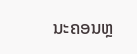ນະຄອນຫຼ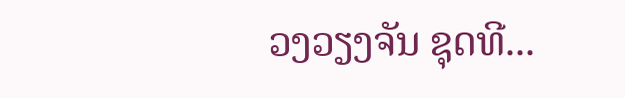ວງວຽງຈັນ ຊຸດທີ...